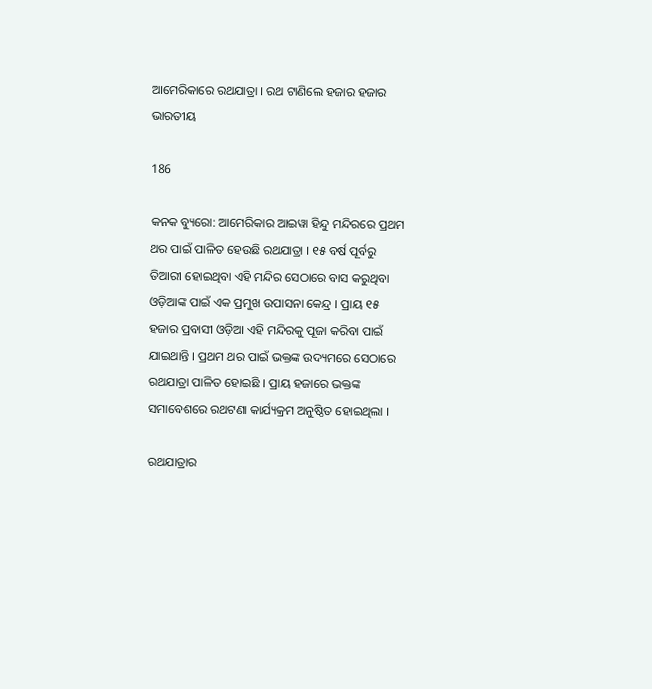ଆମେରିକାରେ ରଥଯାତ୍ରା । ରଥ ଟାଣିଲେ ହଜାର ହଜାର ଭାରତୀୟ

186

କନକ ବ୍ୟୁରୋ: ଆମେରିକାର ଆଇୱା ହିନ୍ଦୁ ମନ୍ଦିରରେ ପ୍ରଥମ ଥର ପାଇଁ ପାଳିତ ହେଉଛି ରଥଯାତ୍ରା । ୧୫ ବର୍ଷ ପୂର୍ବରୁ ତିଆରୀ ହୋଇଥିବା ଏହି ମନ୍ଦିର ସେଠାରେ ବାସ କରୁଥିବା ଓଡ଼ିଆଙ୍କ ପାଇଁ ଏକ ପ୍ରମୁଖ ଉପାସନା କେନ୍ଦ୍ର । ପ୍ରାୟ ୧୫ ହଜାର ପ୍ରବାସୀ ଓଡ଼ିଆ ଏହି ମନ୍ଦିରକୁ ପୂଜା କରିବା ପାଇଁ ଯାଇଥାନ୍ତି । ପ୍ରଥମ ଥର ପାଇଁ ଭକ୍ତଙ୍କ ଉଦ୍ୟମରେ ସେଠାରେ ରଥଯାତ୍ରା ପାଳିତ ହୋଇଛି । ପ୍ରାୟ ହଜାରେ ଭକ୍ତଙ୍କ ସମାବେଶରେ ରଥଟଣା କାର୍ଯ୍ୟକ୍ରମ ଅନୁଷ୍ଠିତ ହୋଇଥିଲା ।

ରଥଯାତ୍ରାର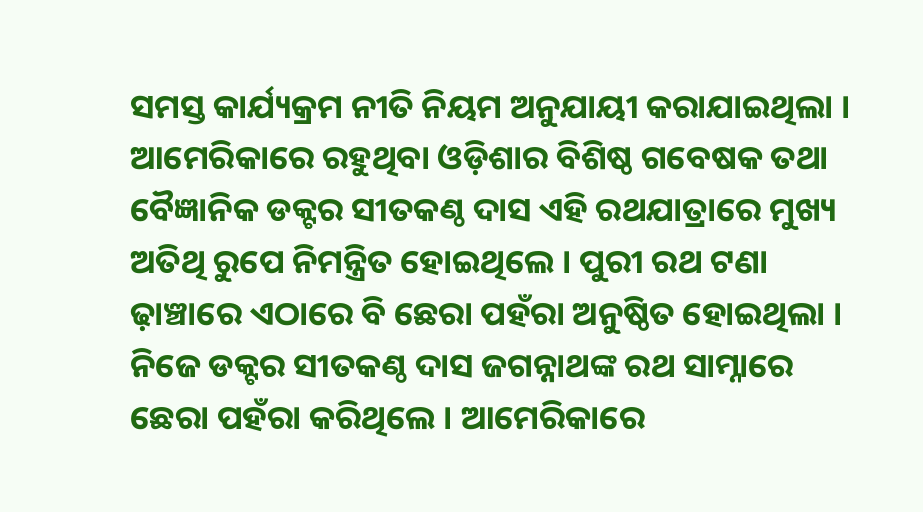ସମସ୍ତ କାର୍ଯ୍ୟକ୍ରମ ନୀତି ନିୟମ ଅନୁଯାୟୀ କରାଯାଇଥିଲା । ଆମେରିକାରେ ରହୁଥିବା ଓଡ଼ିଶାର ବିଶିଷ୍ଠ ଗବେଷକ ତଥା ବୈଜ୍ଞାନିକ ଡକ୍ଟର ସୀତକଣ୍ଠ ଦାସ ଏହି ରଥଯାତ୍ରାରେ ମୁଖ୍ୟ ଅତିଥି ରୁପେ ନିମନ୍ତ୍ରିତ ହୋଇଥିଲେ । ପୁରୀ ରଥ ଟଣା ଢ଼ାଞ୍ଚାରେ ଏଠାରେ ବି ଛେରା ପହଁରା ଅନୁଷ୍ଠିତ ହୋଇଥିଲା । ନିଜେ ଡକ୍ଟର ସୀତକଣ୍ଠ ଦାସ ଜଗନ୍ନାଥଙ୍କ ରଥ ସାମ୍ନାରେ ଛେରା ପହଁରା କରିଥିଲେ । ଆମେରିକାରେ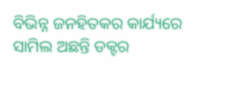ବିଭିନ୍ନ ଜନହିତକର କାର୍ଯ୍ୟରେ ସାମିଲ ଅଛନ୍ତି ଡକ୍ଟର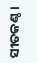ସୀତକଣ୍ଠ ।